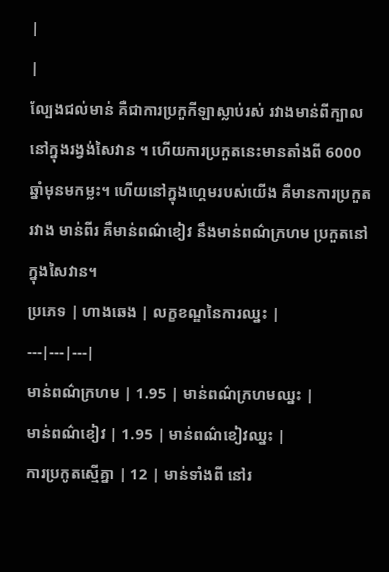|
|
ល្បែងជល់មាន់ គឺជាការប្រកួកីឡាស្លាប់រស់ រវាងមាន់ពីក្បាល នៅក្នុងរង្វង់សៃវាន ។ ហើយការប្រកួតនេះមានតាំងពី 6000ឆ្នាំមុនមកម្លះ។ ហើយនៅក្នុងហ្គេមរបស់យើង គឺមានការប្រកួតរវាង មាន់ពីរ គឺមាន់ពណ៌ខៀវ នឹងមាន់ពណ៌ក្រហម ប្រកួតនៅក្នុងសៃវាន។
ប្រភេទ | ហាងឆេង | លក្ខខណ្ឌនៃការឈ្នះ |
---|---|---|
មាន់ពណ៌ក្រហម | 1.95 | មាន់ពណ៌ក្រហមឈ្នះ |
មាន់ពណ៌ខៀវ | 1.95 | មាន់ពណ៌ខៀវឈ្នះ |
ការប្រកូតស្មើគ្នា | 12 | មាន់ទាំងពី នៅរ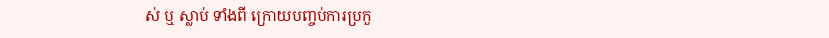ស់ ឬ ស្លាប់ ទាំងពី ក្រោយបញ្ចប់ការប្រកួ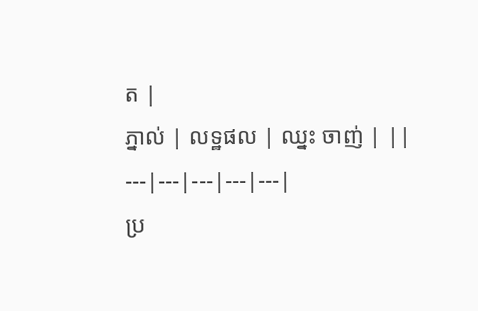ត |
ភ្នាល់ | លទ្ឋផល | ឈ្នះ ចាញ់ | ||
---|---|---|---|---|
ប្រ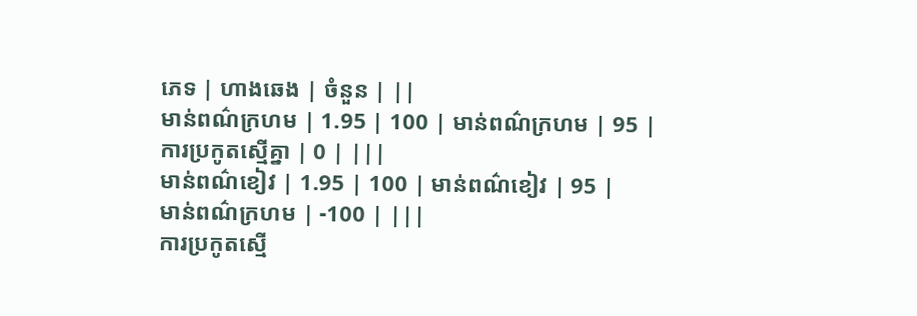ភេទ | ហាងឆេង | ចំនួន | ||
មាន់ពណ៌ក្រហម | 1.95 | 100 | មាន់ពណ៌ក្រហម | 95 |
ការប្រកូតស្មើគ្នា | 0 | |||
មាន់ពណ៌ខៀវ | 1.95 | 100 | មាន់ពណ៌ខៀវ | 95 |
មាន់ពណ៌ក្រហម | -100 | |||
ការប្រកូតស្មើ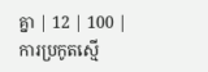គ្នា | 12 | 100 | ការប្រកូតស្មើ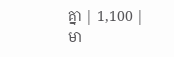គ្នា | 1,100 |
មា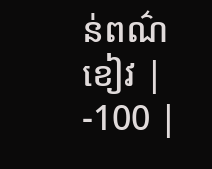ន់ពណ៌ខៀវ | -100 |